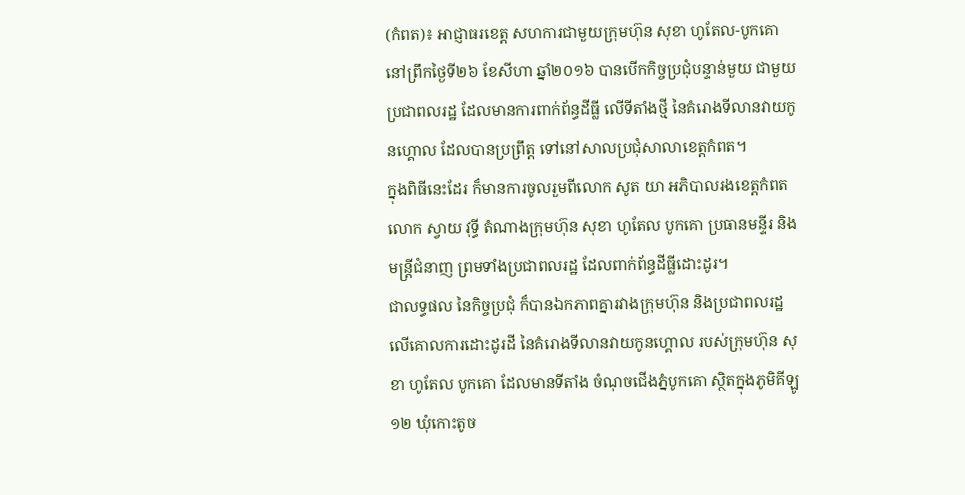(កំពត)៖ អាជ្ញាធរខេត្ត សហការជាមួយក្រុមហ៊ុន សុខា ហូតែល-បូកគោ នៅព្រឹកថ្ងៃទី២៦ ខែសីហា ឆ្នាំ២០១៦ បានបើកកិច្ចប្រជុំបន្ទាន់មួយ ជាមួយប្រជាពលរដ្ឋ ដែលមានការពាក់ព័ន្ធដីធ្លី លើទីតាំងថ្មី នៃគំរោងទីលានវាយកូនហ្គោល ដែលបានប្រព្រឹត្ត ទៅនៅសាលប្រជុំសាលាខេត្តកំពត។
ក្នុងពិធីនេះដែរ ក៏មានការចូលរួមពីលោក សូត យា អភិបាលរងខេត្តកំពត លោក ស្វាយ វុទ្ធី តំណាងក្រុមហ៊ុន សុខា ហូតែល បូកគោ ប្រធានមន្ទីរ និងមន្ត្រីជំនាញ ព្រមទាំងប្រជាពលរដ្ឋ ដែលពាក់ព័ន្ធដីធ្លីដោះដូរ។
ជាលទ្ធផល នៃកិច្ចប្រជុំ ក៏បានឯកភាពគ្នារវាងក្រុមហ៊ុន និងប្រជាពលរដ្ឋ លើគោលការដោះដូរដី នៃគំរោងទីលានវាយកូនហ្គោល របស់ក្រុមហ៊ុន សុខា ហូតែល បូកគោ ដែលមានទីតាំង ចំណុចជើងភ្នំបូកគោ ស្ថិតក្នុងភូមិគីឡូ១២ ឃុំកោះតូច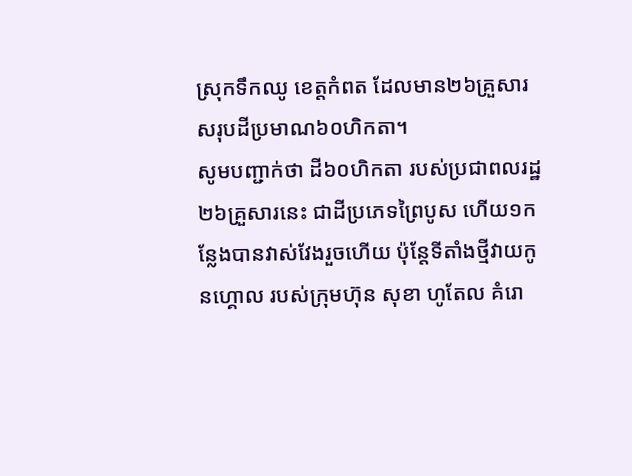ស្រុកទឹកឈូ ខេត្តកំពត ដែលមាន២៦គ្រួសារ សរុបដីប្រមាណ៦០ហិកតា។
សូមបញ្ជាក់ថា ដី៦០ហិកតា របស់ប្រជាពលរដ្ឋ២៦គ្រួសារនេះ ជាដីប្រភេទព្រៃបូស ហើយ១កន្លែងបានវាស់វែងរួចហើយ ប៉ុន្តែទីតាំងថ្មីវាយកូនហ្គោល របស់ក្រុមហ៊ុន សុខា ហូតែល គំរោ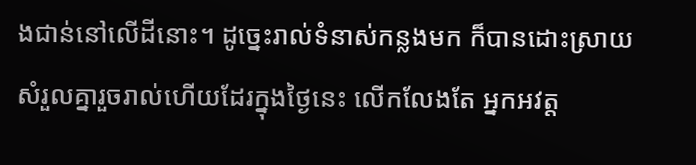ងជាន់នៅលើដីនោះ។ ដូច្នេះរាល់ទំនាស់កន្លងមក ក៏បានដោះស្រាយសំរួលគ្នារួចរាល់ហើយដែរក្នុងថ្ងៃនេះ លើកលែងតែ អ្នកអវត្ត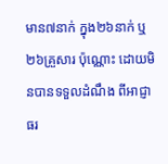មាន៧នាក់ ក្នុង២៦នាក់ ឬ២៦គ្រួសារ ប៉ុណ្ណោះ ដោយមិនបានទទួលដំណឹង ពីអាជ្ញាធរ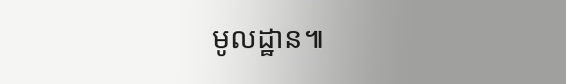មូលដ្ឋាន៕